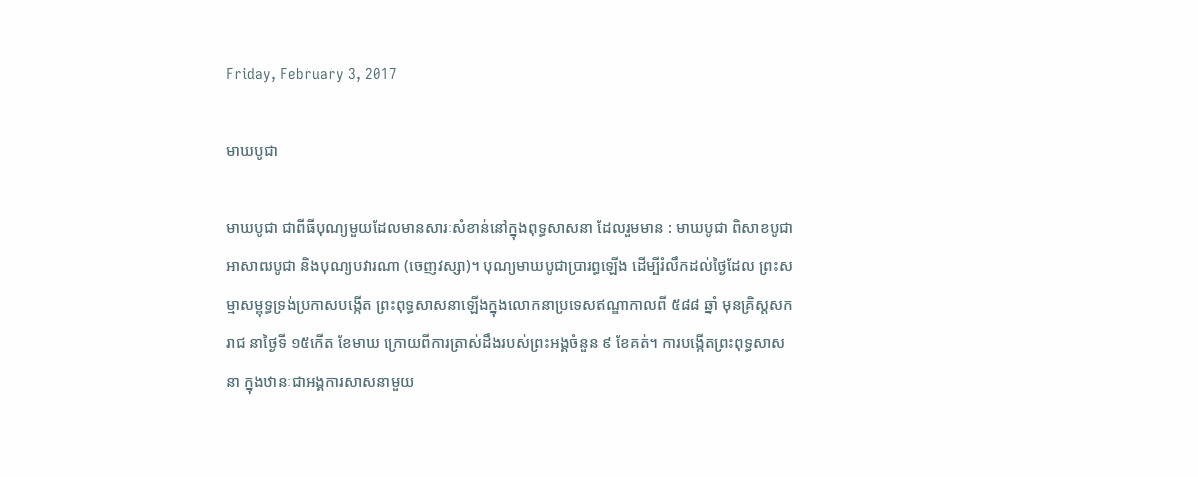Friday, February 3, 2017

មាឃបូជា

មាឃបូជា ជាពីធីបុណ្យមួយដែលមានសារៈសំខាន់នៅក្នុងពុទ្ធសាសនា ដែលរួមមាន : មាឃបូជា ពិសាខបូជាអាសាឍបូជា និងបុណ្យបវារណា (ចេញវស្សា)។ បុណ្យមាឃបូជាប្រារព្ធឡើង ដើម្បីរំលឹកដល់ថៃ្ងដែល ព្រះសម្មាសម្ពុទ្ធទ្រង់ប្រកាសបង្កើត ព្រះពុទ្ធសាសនាឡើងក្នុងលោកនាប្រទេសឥណ្ឌាកាលពី ៥៨៨ ឆ្នាំ មុនគ្រិស្តសករាជ នាថៃ្ងទី ១៥កើត ខែមាឃ ក្រោយពីការត្រាស់ដឹងរបស់ព្រះអង្គចំនួន ៩ ខែគត់។ ការបង្កើតព្រះពុទ្ធសាសនា ក្នុងឋានៈជាអង្គការសាសនាមួយ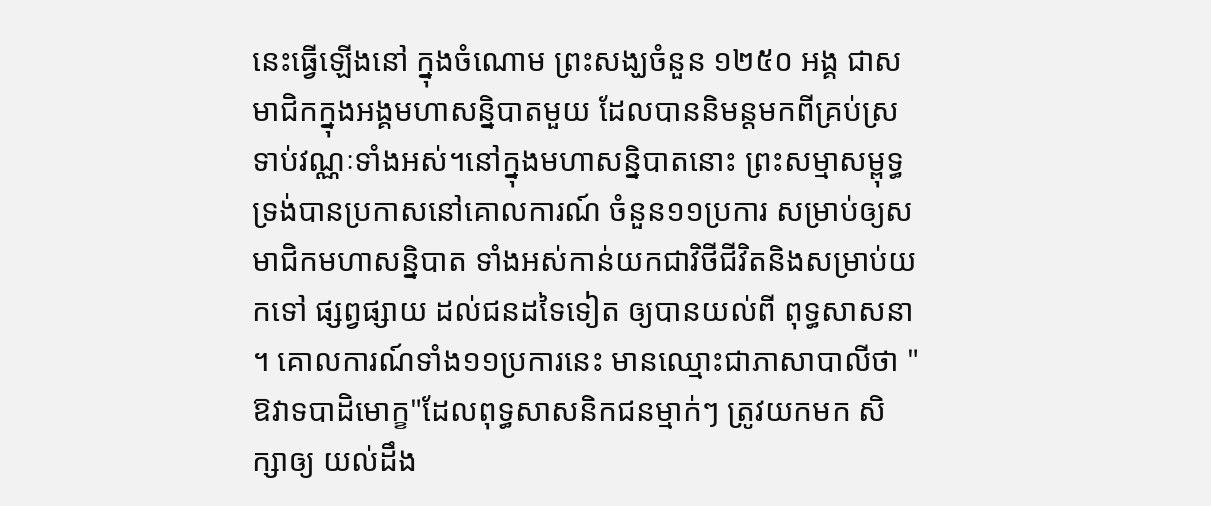នេះធ្វើឡើងនៅ ក្នុងចំណោម ព្រះសង្ឃចំនួន ១២៥០ អង្គ ជាសមាជិកក្នុងអង្គមហាសន្និបាតមួយ ដែលបាននិមន្តមកពីគ្រប់ស្រទាប់វណ្ណៈទាំងអស់។នៅក្នុងមហាសន្និបាតនោះ ព្រះសម្មាសម្ពុទ្ធ ទ្រង់បានប្រកាសនៅគោលការណ៍ ចំនួន១១ប្រការ សម្រាប់ឲ្យសមាជិកមហាសន្និបាត ទាំងអស់កាន់យកជាវិថីជីវិតនិងសម្រាប់យកទៅ ផ្សព្វផ្សាយ ដល់ជនដទៃទៀត ឲ្យបានយល់ពី ពុទ្ធសាសនា ។ គោលការណ៍ទាំង១១ប្រការនេះ មានឈ្មោះជាភាសាបាលីថា "ឱវាទបាដិមោក្ខ"ដែលពុទ្ធសាសនិកជនម្មាក់ៗ ត្រូវយកមក សិក្សាឲ្យ យល់ដឹង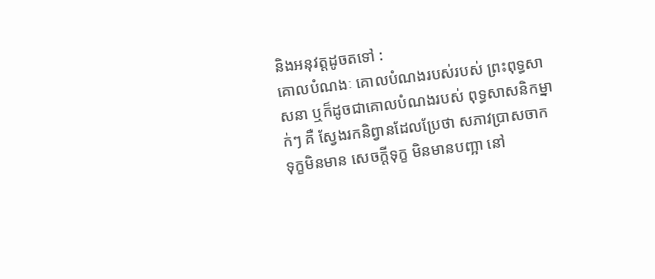និងអនុវត្តដូចតទៅ :
គោលបំណងៈ គោលបំណងរបស់របស់ ព្រះពុទ្ធសាសនា ឬក៏ដូចជាគោលបំណងរបស់ ពុទ្ធសាសនិកម្នាក់ៗ គឺ សែ្វងរកនិព្វានដែលប្រែថា សភាវប្រាសចាកទុក្ខមិនមាន សេចក្តីទុក្ខ មិនមានបញ្អា នៅ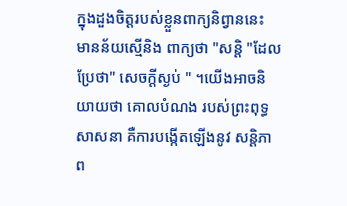ក្នុងដួងចិត្តរបស់ខ្លួនពាក្យនិព្វាននេះ មានន័យស្មើនិង ពាក្យថា "សន្តិ "ដែលប្រែថា" សេចក្តីស្ងប់ " ។យើងអាចនិយាយថា គោលបំណង របស់ព្រះពុទ្ធសាសនា គឺការបង្កើតឡើងនូវ សន្តិភាព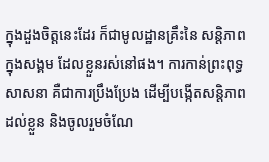ក្នុងដួងចិត្តនេះដែរ ក៏ជាមូលដ្ឋានគ្រឹះនៃ សន្តិភាពក្នុងសង្គម ដែលខ្លួនរស់នៅផង។ ការកាន់ព្រះពុទ្ធសាសនា គឺជាការប្រឹងប្រែង ដើម្បីបង្កើតសន្តិភាពដល់ខ្លួន និងចូលរួមចំណែ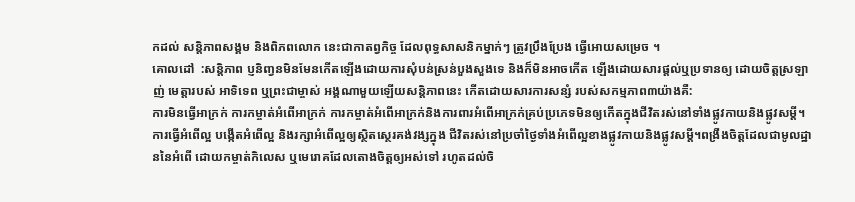កដល់ សន្តិភាពសង្គម និងពិភពលោក នេះជាកាតព្វកិច្ច ដែលពុទ្ធសាសនិកម្នាក់ៗ ត្រូវប្រឹងប្រែង ធ្វើអោយសម្រេច ។
គោលដៅ  :សន្តិភាព ប្ញនិញ្វនមិនមែនកើតឡើងដោយការសុំបន់ស្រន់បួងសួងទេ និងក៏មិនអាចកើត ឡើងដោយសារផ្តល់ឬប្រទានឲ្យ ដោយចិត្តស្រឡាញ់ មេត្តារបស់ អាទិទេព ឬព្រះជាម្ចាស់ អង្គណាមួយឡើយសន្តិភាពនេះ កើតដោយសារការសន្សំ របស់សកម្មភាព៣យ៉ាងគឺ:
ការមិនធ្វើអាក្រក់ ការកម្ចាត់អំពើអាក្រក់ ការកម្ចាត់អំពើអាក្រក់និងការពារអំពើអាក្រក់គ្រប់ប្រភេទមិនឲ្យកើតក្នុងជីវិតរស់នៅទាំងផ្លូវកាយនិងផ្លូវសម្តី។
ការធ្វើអំពើល្អ បង្កើតអំពើល្អ និងរក្សាអំពើល្អឲ្យស្ថិតសេ្ថរគង់វង្សក្នុង ជីវិតរស់នៅប្រចាំថៃ្ងទាំងអំពើល្អខាងផ្លូវកាយនិងផ្លូវសម្តី។ពង្រឺងចិត្តដែលជាមូលដ្ឋាននៃអំពើ ដោយកម្ចាត់កិលេស ឬមេរោគដែលតោងចិត្តឲ្យអស់ទៅ រហូតដល់ចិ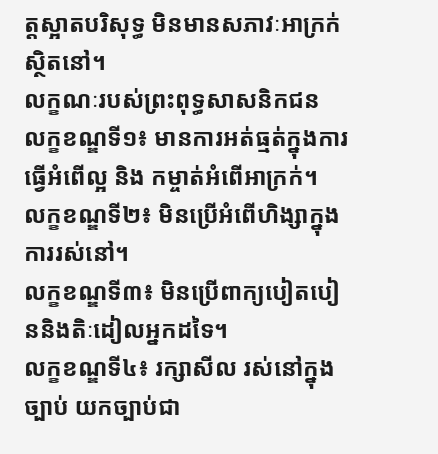ត្តស្អាតបរិសុទ្ធ មិនមានសភាវៈអាក្រក់ស្ថិតនៅ។
លក្ខណៈរបស់ព្រះពុទ្ធសាសនិកជន
លក្ខខណ្ឌទី១៖ មានការអត់ធ្មត់ក្នុងការធ្វើអំពើល្អ និង កម្ចាត់អំពើអាក្រក់។
លក្ខខណ្ឌទី២៖ មិនប្រើអំពើហិង្សាក្នុងការរស់នៅ។
លក្ខខណ្ឌទី៣៖ មិនប្រើពាក្យបៀតបៀននិងតិៈដៀលអ្នកដទៃ។
លក្ខខណ្ឌទី៤៖ រក្សាសីល រស់នៅក្នុងច្បាប់ យកច្បាប់ជា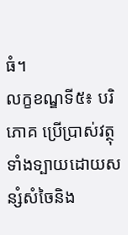ធំ។
លក្ខខណ្ឌទី៥៖ បរិភោគ ប្រើប្រាស់វត្ថុទាំងទ្បាយដោយសន្សំសំចៃនិង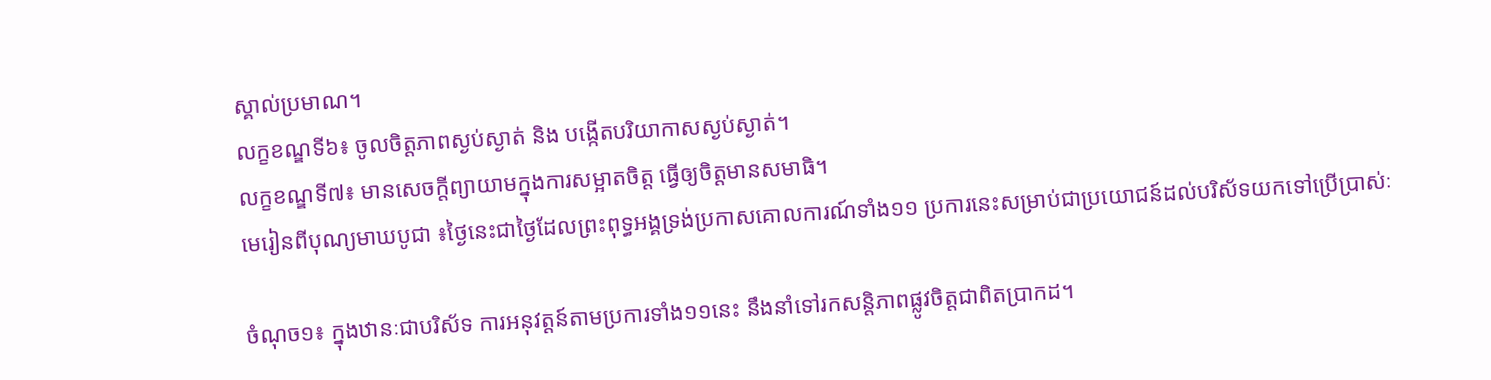ស្គាល់ប្រមាណ។
លក្ខខណ្ឌទី៦៖ ចូលចិត្តភាពស្ងប់ស្ងាត់ និង បង្កើតបរិយាកាសស្ងប់ស្ងាត់។
លក្ខខណ្ឌទី៧៖ មានសេចក្តីព្យាយាមក្នុងការសម្អាតចិត្ត ធ្វើឲ្យចិត្តមានសមាធិ។
មេរៀនពីបុណ្យមាឃបូជា ៖ថៃ្ងនេះជាថៃ្ងដែលព្រះពុទ្ធអង្គទ្រង់ប្រកាសគោលការណ៍ទាំង១១ ប្រការនេះសម្រាប់ជាប្រយោជន៍ដល់បរិស័ទយកទៅប្រើប្រាស់ៈ

ចំណុច១៖ ក្នុងឋានៈជាបរិស័ទ ការអនុវត្តន៍តាមប្រការទាំង១១នេះ នឹងនាំទៅរកសន្តិភាពផ្លូវចិត្តជាពិតប្រាកដ។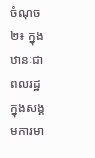ចំណុច២៖ ក្នុងឋានៈជាពលរដ្ឋ ក្នុងសង្គមការមា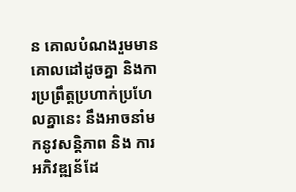ន គោលបំណងរួមមានគោលដៅដូចគ្នា និងការប្រព្រឹត្តប្រហាក់ប្រហែលគ្នានេះ នឹងអាចនាំមកនូវសន្តិភាព និង ការអភិវឌ្ឍន័ដែ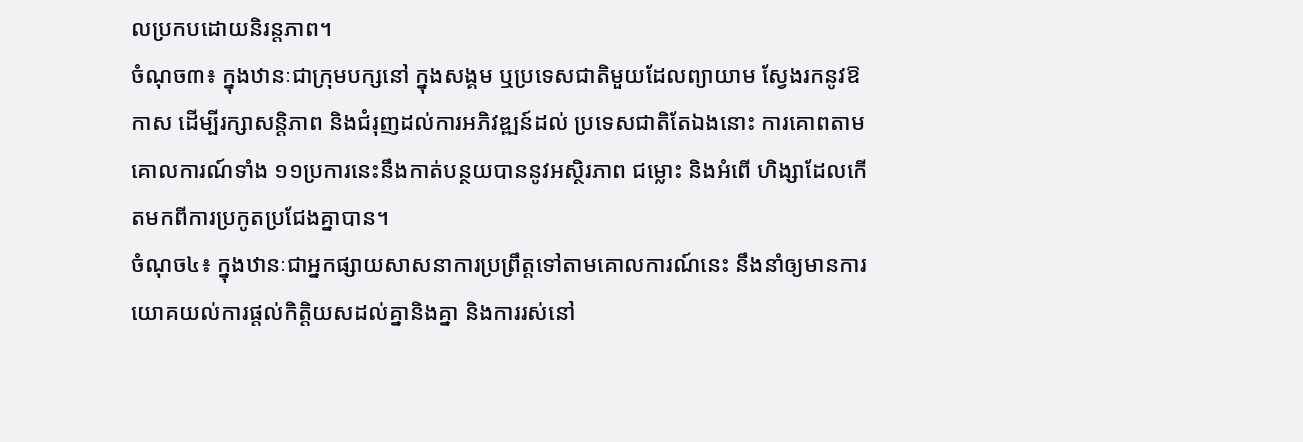លប្រកបដោយនិរន្តភាព។
ចំណុច៣៖ ក្នុងឋានៈជាក្រុមបក្សនៅ ក្នុងសង្គម ឬប្រទេសជាតិមួយដែលព្យាយាម សែ្វងរកនូវឱកាស ដើម្បីរក្សាសន្តិភាព និងជំរុញដល់ការអភិវឌ្ឍន៍ដល់ ប្រទេសជាតិតែឯងនោះ ការគោពតាមគោលការណ៍ទាំង ១១ប្រការនេះនឹងកាត់បន្ថយបាននូវអស្ថិរភាព ជម្លោះ និងអំពើ ហិង្សាដែលកើតមកពីការប្រកូតប្រជែងគ្នាបាន។
ចំណុច៤៖ ក្នុងឋានៈជាអ្នកផ្សាយសាសនាការប្រព្រឹត្តទៅតាមគោលការណ៍នេះ នឹងនាំឲ្យមានការយោគយល់ការផ្តល់កិត្តិយសដល់គ្នានិងគ្នា និងការរស់នៅ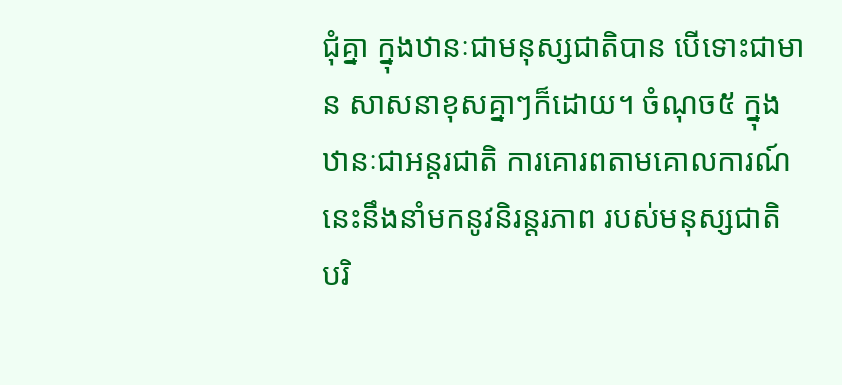ជុំគ្នា ក្នុងឋានៈជាមនុស្សជាតិបាន បើទោះជាមាន សាសនាខុសគ្នាៗក៏ដោយ។ ចំណុច៥ ក្នុងឋានៈជាអន្តរជាតិ ការគោរពតាមគោលការណ៍នេះនឹងនាំមកនូវនិរន្តរភាព របស់មនុស្សជាតិ បរិ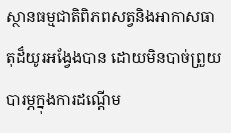ស្ថានធម្មជាតិពិភពសត្វនិងអាកាសធាតុដ៏យូរអងែ្វងបាន ដោយមិនបាច់ព្រួយបារម្ភក្នុងការដណ្តើម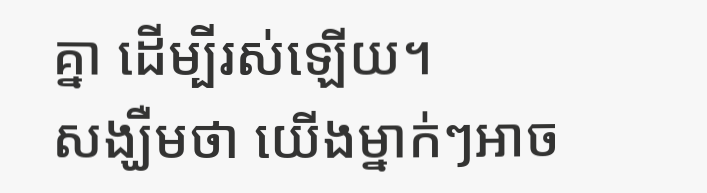គ្នា ដើម្បីរស់ឡើយ។
សង្ឃឺមថា យើងម្នាក់ៗអាច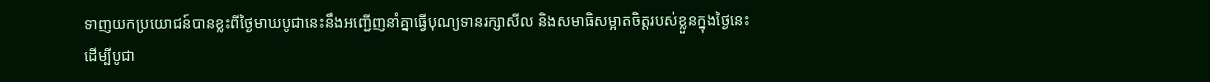ទាញយកប្រយោជន៍បានខ្លះពីថៃ្ងមាឃបូជានេះនឹងអញ្ជើញនាំគ្នាធ្វើបុណ្យទានរក្សាសីល និងសមាធិសម្អាតចិត្តរបស់ខ្លួនក្នុងថៃ្ងនេះ ដើម្បីបូជា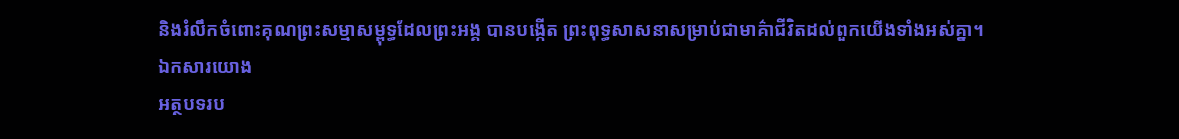និងរំលឹកចំពោះគុណព្រះសម្មាសម្ពុទ្ធដែលព្រះអង្គ បានបង្កើត ព្រះពុទ្ធសាសនាសម្រាប់ជាមាគ៌ា‌ជីវិតដល់ពួកយើងទាំងអស់គ្នា។
ឯកសារយោង
អត្ថបទរប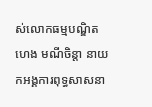ស់លោកធម្មបណ្ឌិត ហេង មណីចិន្តា នាយកអង្គការពុទ្ធសាសនា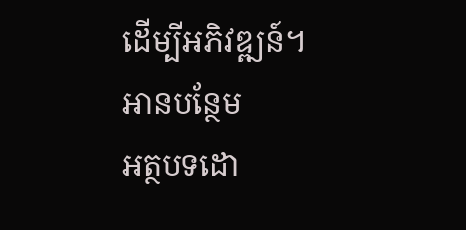ដើម្បីអភិវឌ្ឍន៍។
អានបន្ថែម
អត្ថបទដោ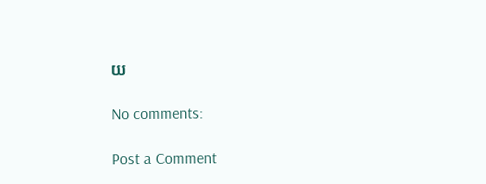យ

No comments:

Post a Comment